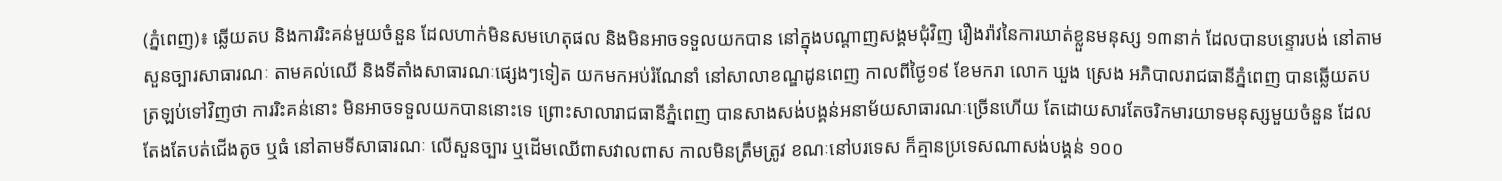(ភ្នំពេញ)៖ ឆ្លើយតប និងការរិះគន់មួយចំនួន ដែលហាក់មិនសមហេតុផល និងមិនអាចទទួលយកបាន នៅក្នុងបណ្តាញសង្គមជុំវិញ រឿងរ៉ាវនៃការឃាត់ខ្លួនមនុស្ស ១៣នាក់ ដែលបានបន្ទោរបង់ នៅតាមសួនច្បារសាធារណៈ តាមគល់ឈើ និងទីតាំងសាធារណៈផ្សេងៗទៀត យកមកអប់រំណែនាំ នៅសាលាខណ្ឌដូនពេញ កាលពីថ្ងៃ១៩ ខែមករា លោក ឃួង ស្រេង អភិបាលរាជធានីភ្នំពេញ បានឆ្លើយតបត្រឡប់ទៅវិញថា ការរិះគន់នោះ មិនអាចទទួលយកបាននោះទេ ព្រោះសាលារាជធានីភ្នំពេញ បានសាងសង់បង្គន់អនាម័យសាធារណៈច្រើនហើយ តែដោយសារតែចរិកមារយាទមនុស្សមួយចំនួន ដែលតែងតែបត់ជើងតូច ឬធំ នៅតាមទីសាធារណៈ លើសួនច្បារ ឬដើមឈើពាសវាលពាស កាលមិនត្រឹមត្រូវ ខណៈនៅបរទេស ក៏គ្មានប្រទេសណាសង់បង្គន់ ១០០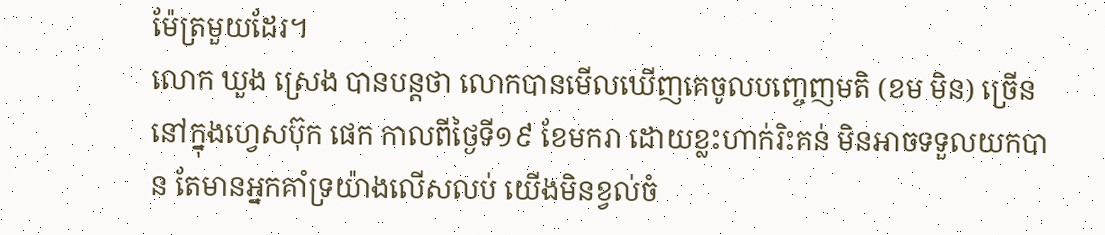ម៉ែត្រមួយដែរ។
លោក ឃួង ស្រេង បានបន្តថា លោកបានមើលឃើញគេចូលបញ្ចេញមតិ (ខម មិន) ច្រើន នៅក្នុងហ្វេសប៊ុក ផេក កាលពីថ្ងៃទី១៩ ខែមករា ដោយខ្លះហាក់រិះគន់ មិនអាចទទួលយកបាន តែមានអ្នកគាំទ្រយ៉ាងលើសលប់ យើងមិនខ្វល់ចំ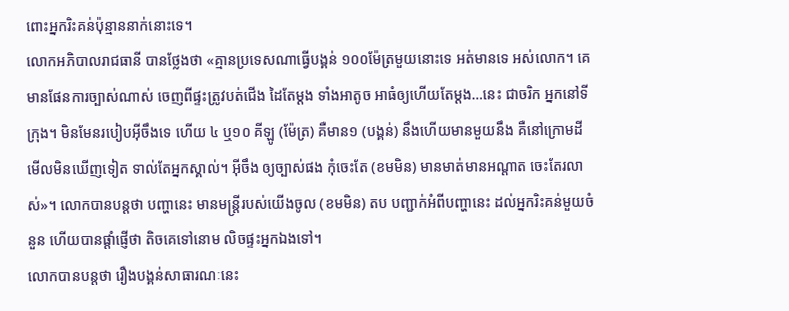ពោះអ្នករិះគន់ប៉ុន្មាននាក់នោះទេ។
លោកអភិបាលរាជធានី បានថ្លែងថា «គ្មានប្រទេសណាធ្វើបង្គន់ ១០០ម៉ែត្រមួយនោះទេ អត់មានទេ អស់លោក។ គេមានផែនការច្បាស់ណាស់ ចេញពីផ្ទះត្រូវបត់ជើង ដៃតែម្តង ទាំងអាតូច អាធំឲ្យហើយតែម្តង…នេះ ជាចរិក អ្នកនៅទីក្រុង។ មិនមែនរបៀបអ៊ីចឹងទេ ហើយ ៤ ឬ១០ គីឡូ (ម៉ែត្រ) គឺមាន១ (បង្គន់) នឹងហើយមានមួយនឹង គឺនៅក្រោមដី មើលមិនឃើញទៀត ទាល់តែអ្នកស្គាល់។ អ៊ីចឹង ឲ្យច្បាស់ផង កុំចេះតែ (ខមមិន) មានមាត់មានអណ្តាត ចេះតែរលាស់»។ លោកបានបន្តថា បញ្ហានេះ មានមន្ត្រីរបស់យើងចូល (ខមមិន) តប បញ្ជាក់អំពីបញ្ហានេះ ដល់អ្នករិះគន់មួយចំនួន ហើយបានផ្តាំផ្ញើថា តិចគេទៅនោម លិចផ្ទះអ្នកឯងទៅ។
លោកបានបន្តថា រឿងបង្គន់សាធារណៈនេះ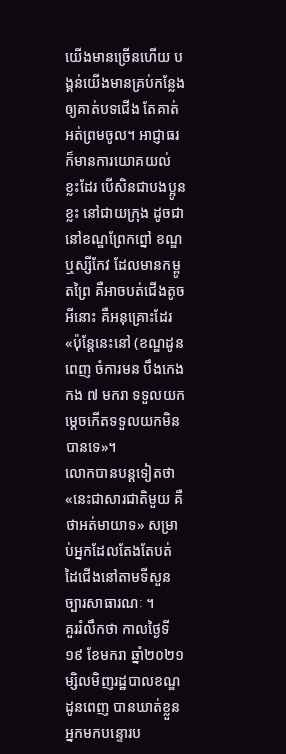យើងមានច្រើនហើយ បង្គន់យើងមានគ្រប់កន្លែង ឲ្យគាត់បទជើង តែគាត់អត់ព្រមចូល។ អាជ្ញាធរ ក៏មានការយោគយល់ ខ្លះដែរ បើសិនជាបងប្អូនខ្លះ នៅជាយក្រុង ដូចជានៅខណ្ឌព្រែកព្នៅ ខណ្ឌឬស្សីកែវ ដែលមានកម្ពូតព្រៃ គឺអាចបត់ជើងតូចអីនោះ គឺអនុគ្រោះដែរ «ប៉ុន្តែនេះនៅ (ខណ្ឌដូនពេញ ចំការមន បឹងកេងកង ៧ មករា ទទួលយកម្តេចកើតទទួលយកមិនបានទេ»។
លោកបានបន្តទៀតថា «នេះជាសារជាតិមួយ គឺថាអត់មាយាទ» សម្រាប់អ្នកដែលតែងតែបត់ ដៃជើងនៅតាមទីសួនច្បារសាធារណៈ ។
គួររំលឹកថា កាលថ្ងៃទី១៩ ខែមករា ឆ្នាំ២០២១ ម្សិលមិញរដ្ឋបាលខណ្ឌដូនពេញ បានឃាត់ខ្លួន អ្នកមកបន្ទោរប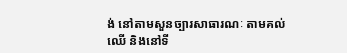ង់ នៅតាមសួនច្បារសាធារណៈ តាមគល់ឈើ និងនៅទី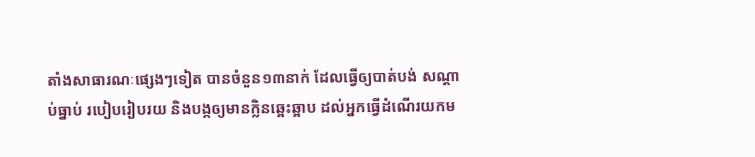តាំងសាធារណៈផ្សេងៗទៀត បានចំនួន១៣នាក់ ដែលធ្វើឲ្យបាត់បង់ សណ្តាប់ធ្នាប់ របៀបរៀបរយ និងបង្កឲ្យមានក្លិនឆ្អេះឆ្អាប ដល់អ្នកធ្វើដំណើរយកម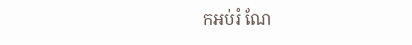កអប់រំ ណែ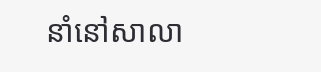នាំនៅសាលា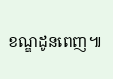ខណ្ឌដូនពេញ៕